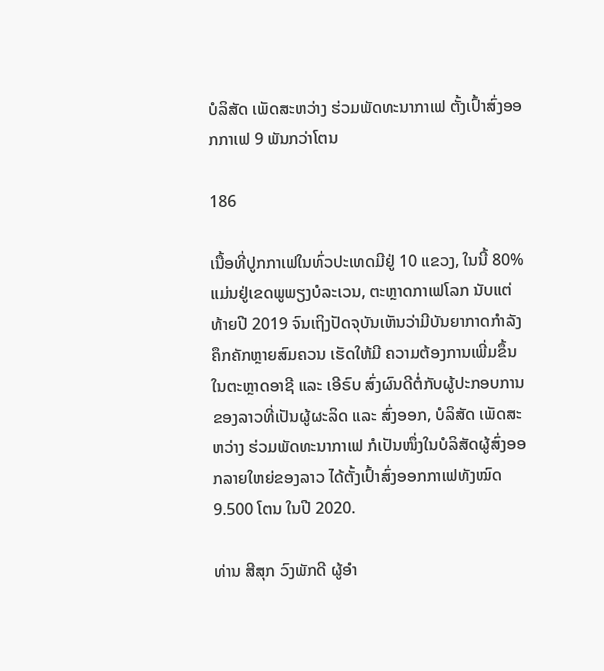ບໍລິສັດ ເພັດສະຫວ່າງ ຮ່ວມພັດທະນາກາເຟ ຕັ້ງເປົ້າສົ່ງອອກກາເຟ 9 ພັນກວ່າໂຕນ

186

ເນື້ອທີ່ປູກກາເຟໃນທົ່ວປະເທດມີຢູ່ 10 ແຂວງ, ໃນນີ້ 80% ແມ່ນຢູ່ເຂດພູພຽງບໍລະເວນ, ຕະຫຼາດກາເຟໂລກ ນັບແຕ່ທ້າຍປີ 2019 ຈົນເຖິງປັດຈຸບັນເຫັນວ່າມີບັນຍາກາດກໍາລັງຄຶກຄັກຫຼາຍສົມຄວນ ເຮັດໃຫ້ມີ ຄວາມຕ້ອງການເພີ່ມຂຶ້ນໃນຕະຫຼາດອາຊີ ແລະ ເອີຣົບ ສົ່ງຜົນດີຕໍ່ກັບຜູ້ປະກອບການຂອງລາວທີ່ເປັນຜູ້ຜະລິດ ແລະ ສົ່ງອອກ, ບໍລິສັດ ເພັດສະຫວ່າງ ຮ່ວມພັດທະນາກາເຟ ກໍເປັນໜຶ່ງໃນບໍລິສັດຜູ້ສົ່ງອອກລາຍໃຫຍ່ຂອງລາວ ໄດ້ຕັ້ງເປົ້າສົ່ງອອກກາເຟທັງໝົດ 9.500 ໂຕນ ໃນປີ 2020.

ທ່ານ ສີສຸກ ວົງພັກດີ ຜູ້ອໍາ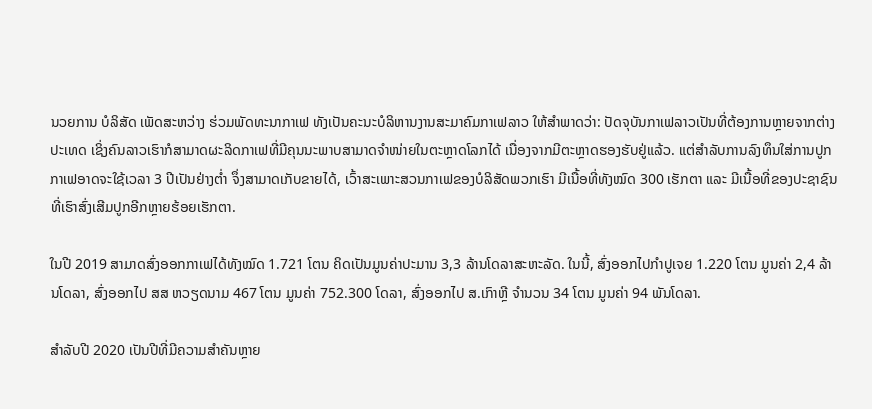ນວຍການ ບໍລິສັດ ເພັດສະຫວ່າງ ຮ່ວມພັດທະນາກາເຟ ທັງເປັນຄະນະບໍລິຫານງານສະມາຄົມກາເຟລາວ ໃຫ້ສໍາພາດວ່າ: ປັດຈຸບັນກາເຟລາວເປັນທີ່ຕ້ອງການຫຼາຍຈາກຕ່າງປະເທດ ເຊິ່ງຄົນລາວເຮົາກໍສາມາດຜະລິດກາເຟທີ່ມີຄຸນນະພາບສາມາດຈຳໜ່າຍໃນຕະຫຼາດໂລກໄດ້ ເນື່ອງຈາກມີຕະຫຼາດຮອງຮັບຢູ່ແລ້ວ. ແຕ່ສໍາລັບການລົງທຶນໃສ່ການປູກກາເຟອາດຈະໃຊ້ເວລາ 3 ປີເປັນຢ່າງຕໍ່າ ຈຶ່ງສາມາດເກັບຂາຍໄດ້, ເວົ້າສະເພາະສວນກາເຟຂອງບໍລິສັດພວກເຮົາ ມີເນື້ອທີ່ທັງໝົດ 300 ເຮັກຕາ ແລະ ມີເນື້ອທີ່ຂອງປະຊາຊົນທີ່ເຮົາສົ່ງເສີມປູກອີກຫຼາຍຮ້ອຍເຮັກຕາ.

ໃນປີ 2019 ສາມາດສົ່ງອອກກາເຟໄດ້ທັງໝົດ 1.721 ໂຕນ ຄິດເປັນມູນຄ່າປະມານ 3,3 ລ້ານໂດລາສະຫະລັດ. ໃນນີ້, ສົ່ງອອກໄປກໍາປູເຈຍ 1.220 ໂຕນ ມູນຄ່າ 2,4 ລ້ານໂດລາ, ສົ່ງອອກໄປ ສສ ຫວຽດນາມ 467 ໂຕນ ມູນຄ່າ 752.300 ໂດລາ, ສົ່ງອອກໄປ ສ.ເກົາຫຼີ ຈໍານວນ 34 ໂຕນ ມູນຄ່າ 94 ພັນໂດລາ.

ສໍາລັບປີ 2020 ເປັນປີທີ່ມີຄວາມສໍາຄັນຫຼາຍ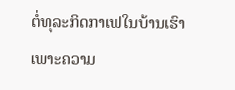ຕໍ່ທຸລະກິດກາເຟໃນບ້ານເຮົາ ເພາະຄວາມ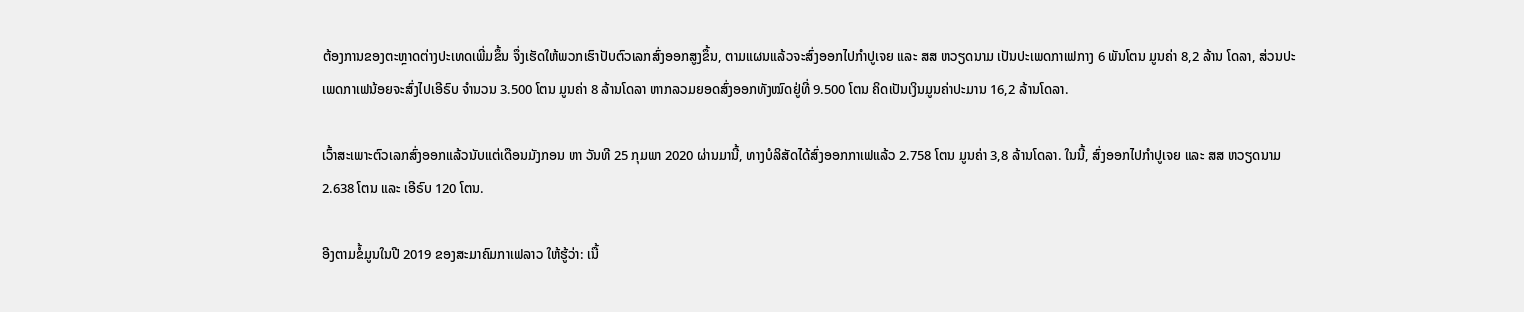ຕ້ອງການຂອງຕະຫຼາດຕ່າງປະເທດເພີ່ມຂຶ້ນ ຈຶ່ງເຮັດໃຫ້ພວກເຮົາປັບຕົວເລກສົ່ງອອກສູງຂຶ້ນ, ຕາມແຜນແລ້ວຈະສົ່ງອອກໄປກໍາປູເຈຍ ແລະ ສສ ຫວຽດນາມ ເປັນປະເພດກາເຟກາງ 6 ພັນໂຕນ ມູນຄ່າ 8,2 ລ້ານ ໂດລາ, ສ່ວນປະເພດກາເຟນ້ອຍຈະສົ່ງໄປເອີຣົບ ຈໍານວນ 3.500 ໂຕນ ມູນຄ່າ 8 ລ້ານໂດລາ ຫາກລວມຍອດສົ່ງອອກທັງໝົດຢູ່ທີ່ 9.500 ໂຕນ ຄິດເປັນເງິນມູນຄ່າປະມານ 16,2 ລ້ານໂດລາ.

ເວົ້າສະເພາະຕົວເລກສົ່ງອອກແລ້ວນັບແຕ່ເດືອນມັງກອນ ຫາ ວັນທີ 25 ກຸມພາ 2020 ຜ່ານມານີ້, ທາງບໍລິສັດໄດ້ສົ່ງອອກກາເຟແລ້ວ 2.758 ໂຕນ ມູນຄ່າ 3,8 ລ້ານໂດລາ. ໃນນີ້, ສົ່ງອອກໄປກໍາປູເຈຍ ແລະ ສສ ຫວຽດນາມ 2.638 ໂຕນ ແລະ ເອີຣົບ 120 ໂຕນ.

ອີງຕາມຂໍ້ມູນໃນປີ 2019 ຂອງສະມາຄົມກາເຟລາວ ໃຫ້ຮູ້ວ່າ: ເນື້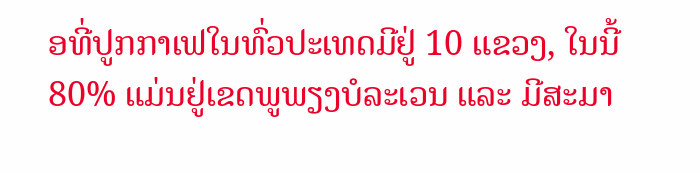ອທີ່ປູກກາເຟໃນທົ່ວປະເທດມີຢູ່ 10 ແຂວງ, ໃນນີ້ 80% ແມ່ນຢູ່ເຂດພູພຽງບໍລະເວນ ແລະ ມີສະມາ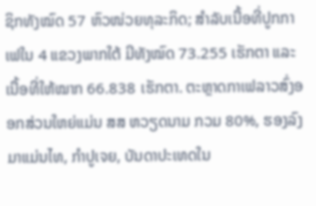ຊິກທັງໝົດ 57 ຫົວໜ່ວຍທຸລະກິດ; ສໍາລັບເນື້ອທີ່ປູກກາເຟໃນ 4 ແຂວງພາກໃຕ້ ມີທັງໝົດ 73.255 ເຮັກຕາ ແລະ ເນື້ອທີ່ໃຫ້ໝາກ 66.838 ເຮັກຕາ. ຕະຫຼາດກາເຟລາວສົ່ງອອກສ່ວນໃຫຍ່ແມ່ນ ສສ ຫວຽດນາມ ກວມ 80%, ຮອງລົງມາແມ່ນໄທ, ກໍາປູເຈຍ, ບັນດາປະເທດໃນ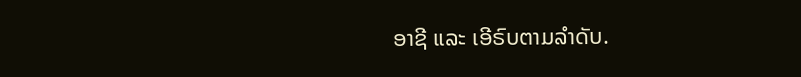ອາຊີ ແລະ ເອີຣົບຕາມລໍາດັບ.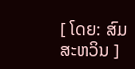[ ໂດຍ: ສົມສະຫວິນ ]